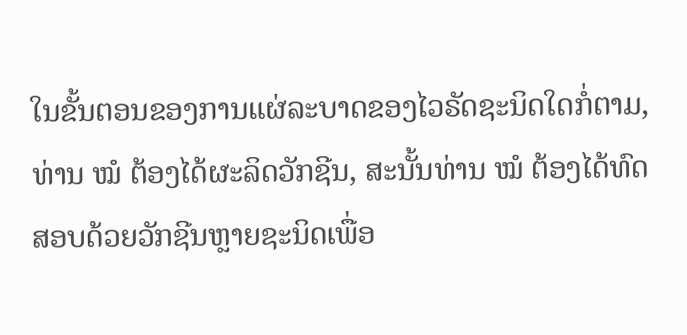ໃນຂັ້ນຕອນຂອງການແຜ່ລະບາດຂອງໄວຣັດຊະນິດໃດກໍ່ຕາມ, ທ່ານ ໝໍ ຕ້ອງໄດ້ຜະລິດວັກຊີນ, ສະນັ້ນທ່ານ ໝໍ ຕ້ອງໄດ້ທົດສອບດ້ວຍວັກຊີນຫຼາຍຊະນິດເພື່ອ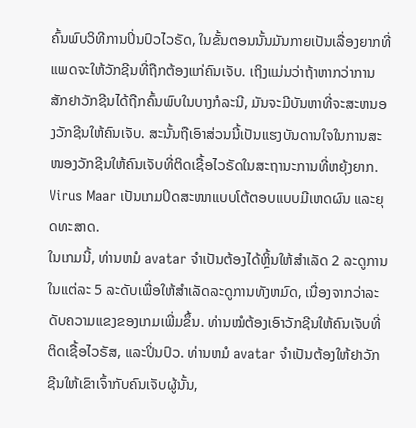ຄົ້ນພົບວິທີການປິ່ນປົວໄວຣັດ, ໃນຂັ້ນຕອນນັ້ນມັນກາຍເປັນເລື່ອງຍາກທີ່ແພດຈະໃຫ້ວັກຊີນທີ່ຖືກຕ້ອງແກ່ຄົນເຈັບ. ເຖິງແມ່ນວ່າຖ້າຫາກວ່າການສັກຢາວັກຊີນໄດ້ຖືກຄົ້ນພົບໃນບາງກໍລະນີ, ມັນຈະມີບັນຫາທີ່ຈະສະຫນອງວັກຊີນໃຫ້ຄົນເຈັບ. ສະນັ້ນຖືເອົາສ່ວນນີ້ເປັນແຮງບັນດານໃຈໃນການສະໜອງວັກຊີນໃຫ້ຄົນເຈັບທີ່ຕິດເຊື້ອໄວຣັດໃນສະຖານະການທີ່ຫຍຸ້ງຍາກ. Virus Maar ເປັນເກມປິດສະໜາແບບໂຕ້ຕອບແບບມີເຫດຜົນ ແລະຍຸດທະສາດ.
ໃນເກມນີ້, ທ່ານຫມໍ avatar ຈໍາເປັນຕ້ອງໄດ້ຫຼິ້ນໃຫ້ສໍາເລັດ 2 ລະດູການໃນແຕ່ລະ 5 ລະດັບເພື່ອໃຫ້ສໍາເລັດລະດູການທັງຫມົດ, ເນື່ອງຈາກວ່າລະດັບຄວາມແຂງຂອງເກມເພີ່ມຂຶ້ນ. ທ່ານໝໍຕ້ອງເອົາວັກຊີນໃຫ້ຄົນເຈັບທີ່ຕິດເຊື້ອໄວຣັສ, ແລະປິ່ນປົວ. ທ່ານຫມໍ avatar ຈໍາເປັນຕ້ອງໃຫ້ຢາວັກຊີນໃຫ້ເຂົາເຈົ້າກັບຄົນເຈັບຜູ້ນັ້ນ,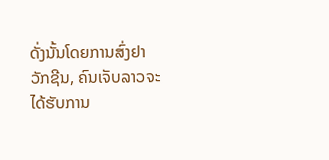ດັ່ງນັ້ນໂດຍການສົ່ງຢາວັກຊີນ, ຄົນເຈັບລາວຈະໄດ້ຮັບການ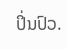ປິ່ນປົວ.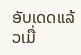ອັບເດດແລ້ວເມື່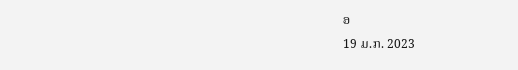ອ
19 ມ.ກ. 2023